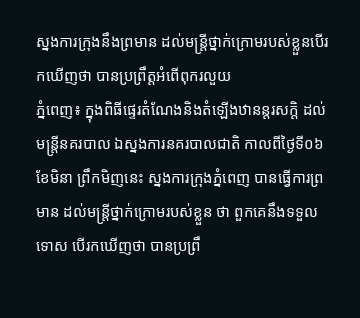ស្នងការក្រុងនឹងព្រមាន ដល់មន្ត្រីថ្នាក់ក្រោមរបស់ខ្លួនបើរកឃើញថា បានប្រព្រឹត្តអំពើពុករលួយ
ភ្នំពេញ៖ ក្នុងពិធីផ្ទេរតំណែងនិងតំឡើងឋានន្តរសក្តិ ដល់មន្ត្រីនគរបាល ឯស្នងការនគរបាលជាតិ កាលពីថ្ងៃទី០៦ ខែមិនា ព្រឹកមិញនេះ ស្នងការក្រុងភ្នំពេញ បានធ្វើការព្រមាន ដល់មន្ត្រីថ្នាក់ក្រោមរបស់ខ្លួន ថា ពួកគេនឹងទទួលទោស បើរកឃើញថា បានប្រព្រឹ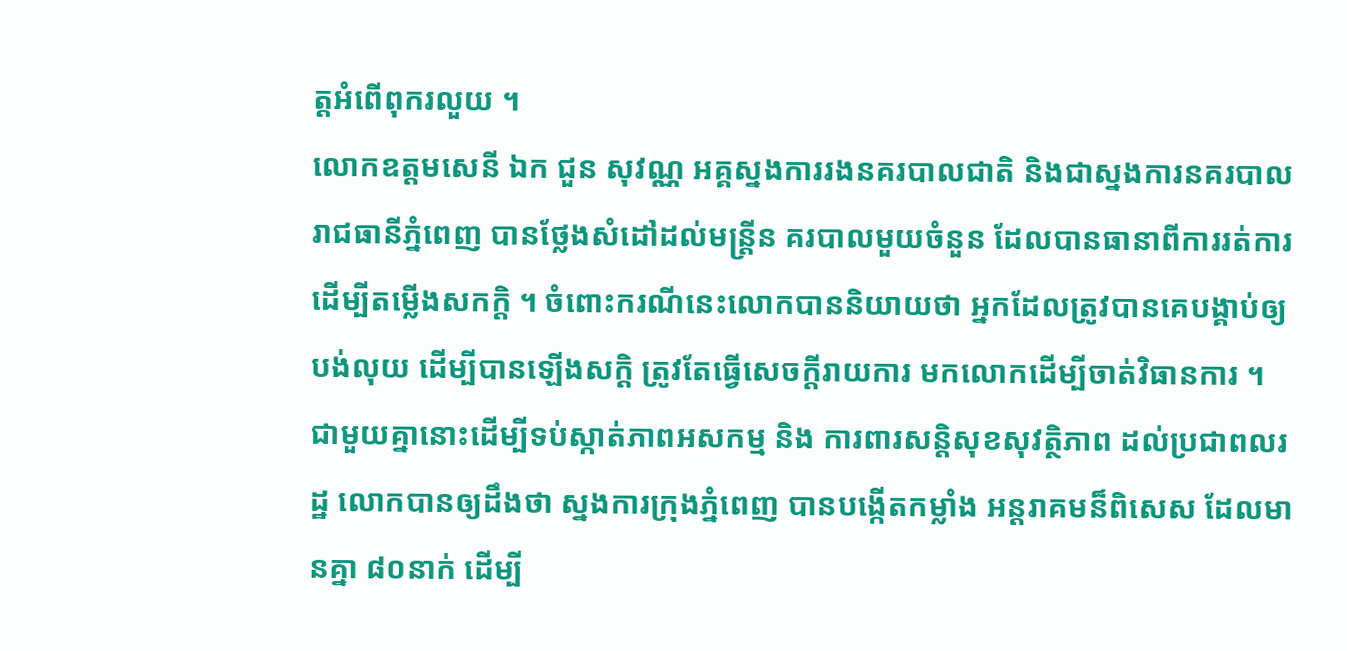ត្តអំពើពុករលួយ ។
លោកឧត្តមសេនី ឯក ជួន សុវណ្ណ អគ្គស្នងការរងនគរបាលជាតិ និងជាស្នងការនគរបាលរាជធានីភ្នំពេញ បានថ្លែងសំដៅដល់មន្ត្រីន គរបាលមួយចំនួន ដែលបានធានាពីការរត់ការ ដើម្បីតម្លើងសកក្ដិ ។ ចំពោះករណីនេះលោកបាននិយាយថា អ្នកដែលត្រូវបានគេបង្គាប់ឲ្យបង់លុយ ដើម្បីបានឡើងសក្ដិ ត្រូវតែធ្វើសេចក្ដីរាយការ មកលោកដើម្បីចាត់វិធានការ ។
ជាមួយគ្នានោះដើម្បីទប់ស្កាត់ភាពអសកម្ម និង ការពារសន្តិសុខសុវត្ថិភាព ដល់ប្រជាពលរដ្ឋ លោកបានឲ្យដឹងថា ស្នងការក្រុងភ្នំពេញ បានបង្កើតកម្លាំង អន្តរាគមន៏ពិសេស ដែលមានគ្នា ៨០នាក់ ដើម្បី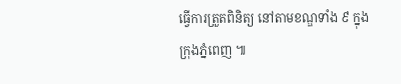ធ្វើការត្រួតពិនិត្យ នៅតាមខណ្ឌទាំង ៩ ក្នុងក្រុងភ្នំពេញ ៕